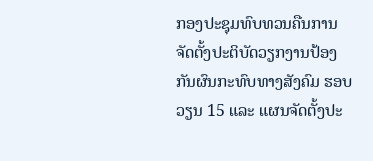ກອງປະຊຸມທົບທວນຄືນການຈັດຕັ້ງປະຕິບັດວຽກງານປ້ອງກັນຜົນກະທົບທາງສັງຄົມ ຮອບວຽນ 15 ແລະ ແຜນຈັດຕັ້ງປະ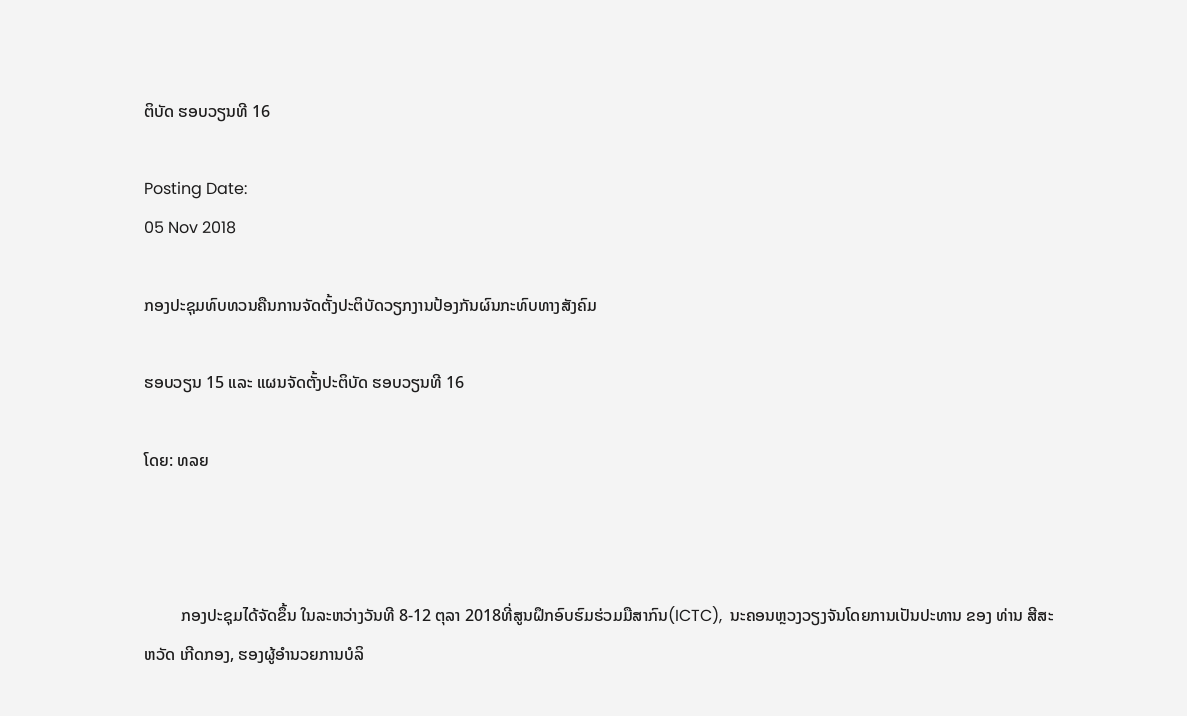ຕິບັດ ຮອບວຽນທີ 16

Posting Date:
05 Nov 2018

ກອງປະຊຸມທົບທວນຄືນການຈັດຕັ້ງປະຕິບັດວຽກງານປ້ອງກັນຜົນກະທົບທາງສັງຄົມ

ຮອບວຽນ 15 ແລະ ແຜນຈັດຕັ້ງປະຕິບັດ ຮອບວຽນທີ 16

ໂດຍ: ທລຍ



         ກອງປະຊຸມໄດ້ຈັດຂຶ້ນ ໃນລະຫວ່າງວັນທີ 8-12 ຕຸລາ 2018ທີ່ສູນຝຶກອົບຮົມຮ່ວມມືສາກົນ(ICTC),  ນະຄອນຫຼວງວຽງຈັນໂດຍການເປັນປະທານ ຂອງ ທ່ານ ສີສະຫວັດ ເກີດກອງ, ຮອງຜູ້ອໍານວຍການບໍລິ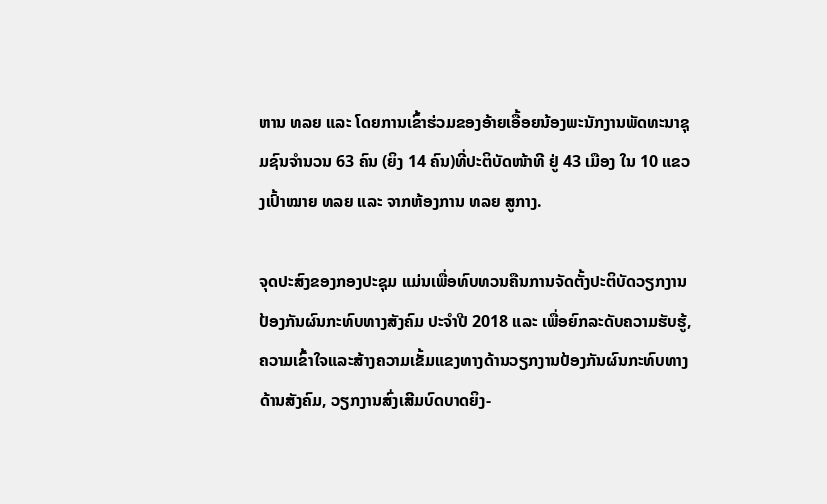ຫານ ທລຍ ແລະ ໂດຍການເຂົ້າຮ່ວມຂອງອ້າຍເອື້ອຍນ້ອງພະນັກງານພັດທະນາຊຸມຊົນຈໍານວນ 63 ຄົນ (ຍິງ 14 ຄົນ)ທີ່ປະຕິບັດໜ້າທີ ຢູ່ 43 ເມືອງ ໃນ 10 ແຂວງເປົ້າໝາຍ ທລຍ ແລະ ຈາກຫ້ອງການ ທລຍ ສູກາງ.

ຈຸດປະສົງຂອງກອງປະຊຸມ ແມ່ນເພື່ອທົບທວນຄືນການຈັດຕັ້ງປະຕິບັດວຽກງານປ້ອງກັນຜົນກະທົບທາງສັງຄົມ ປະຈຳປີ 2018 ແລະ ເພື່ອຍົກລະດັບຄວາມຮັບຮູ້, ຄວາມເຂົ້າໃຈແລະສ້າງຄວາມເຂັ້ມແຂງທາງດ້ານວຽກງານປ້ອງກັນຜົນກະທົບທາງດ້ານສັງຄົມ, ວຽກງານສົ່ງເສີມບົດບາດຍິງ-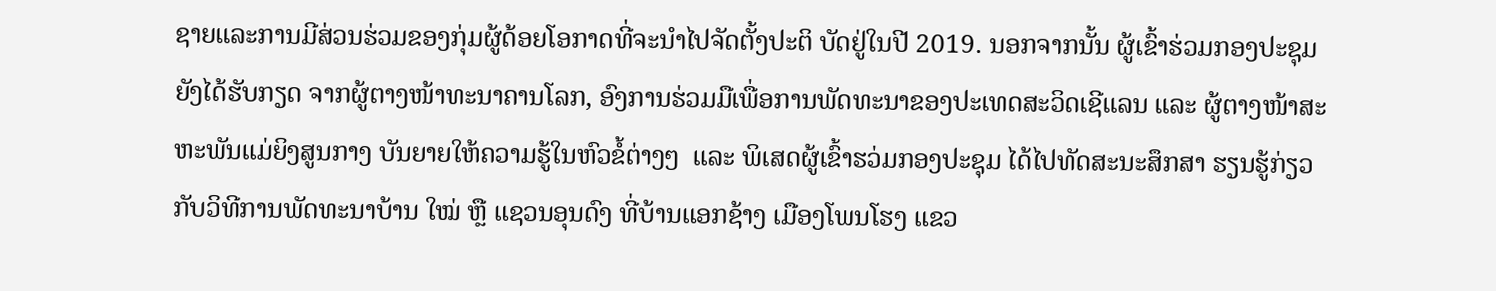ຊາຍແລະການມີສ່ວນຮ່ວມຂອງກຸ່ມຜູ້ດ້ອຍໂອກາດທີ່ຈະນໍາໄປຈັດຕັ້ງປະຕິ ບັດຢູ່ໃນປີ 2019. ນອກຈາກນັ້ນ ຜູ້ເຂົ້າຮ່ວມກອງປະຊຸມຍັງໄດ້ຮັບກຽດ ຈາກຜູ້ຕາງໜ້າທະນາຄານໂລກ, ອົງການຮ່ວມມືເພື່ອການພັດທະນາຂອງປະເທດສະວິດເຊີແລນ ແລະ ຜູ້ຕາງໜ້າສະຫະພັນແມ່ຍິງສູນກາງ ບັນຍາຍໃຫ້ຄວາມຮູ້ໃນຫົວຂໍ້ຕ່າງໆ  ແລະ ພິເສດຜູ້ເຂົ້າຮວ່ມກອງປະຊຸມ ໄດ້ໄປທັດສະນະສຶກສາ ຮຽນຮູ້ກ່ຽວກັບວິທີການພັດທະນາບ້ານ ໃໝ່ ຫຼື ແຊວນອຸນດົງ ທີ່ບ້ານແອກຊ້າງ ເມືອງໂພນໂຮງ ແຂວ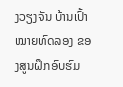ງວຽງຈັນ ບ້ານເປົ້າໝາຍທົດລອງ ຂອງສູນຝຶກອົບຮົມ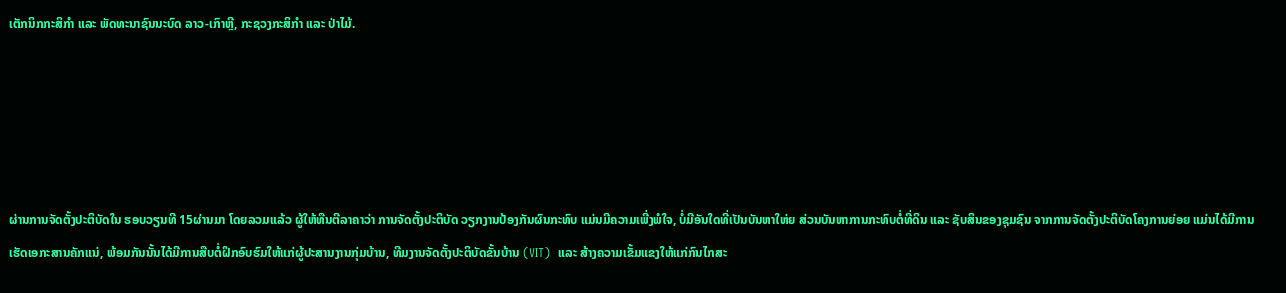ເຕັກນິກກະສິກຳ ແລະ ພັດທະນາຊົນນະບົດ ລາວ-ເກົາຫຼີ, ກະຊວງກະສິກຳ ແລະ ປ່າໄມ້.





ຜ່ານການຈັດຕັ້ງປະຕິບັດໃນ ຮອບວຽນທີ 15ຜ່ານມາ ໂດຍລວມແລ້ວ ຜູ້ໃຫ້ທືນຕີລາຄາວ່າ ການຈັດຕັ້ງປະຕິບັດ ວຽກງານປ້ອງກັນຜົນກະທົບ ແມ່ນມີຄວາມເພີ່ງພໍໃຈ, ບໍ່ມີອັນໃດທີ່ເປັນບັນຫາໃຫ່ຍ ສ່ວນບັນຫາການກະທົບຕໍ່ທີ່ດິນ ແລະ ຊັບສິນຂອງຊຸມຊົນ ຈາກການຈັດຕັ້ງປະຕິບັດໂຄງການຍ່ອຍ ແມ່ນໄດ້ມີການເຮັດເອກະສານຄັກແນ່, ພ້ອມກັນນັ້ນໄດ້ມີການສືບຕໍ່ຝຶກອົບຮົມໃຫ້ແກ່ຜູ້ປະສານງານກຸ່ມບ້ານ, ທີມງານຈັດຕັ້ງປະຕິບັດຂັ້ນບ້ານ (VIT)  ແລະ ສ້າງຄວາມເຂັ້ມແຂງໃຫ້ແກ່ກົນໄກສະ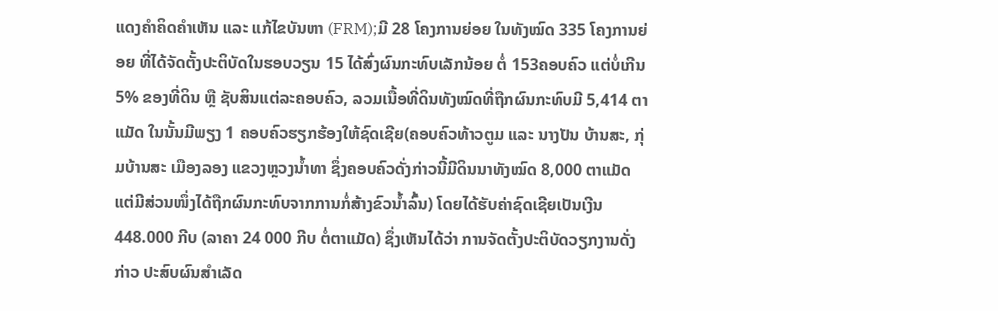ແດງຄໍາຄິດຄໍາເຫັນ ແລະ ແກ້ໄຂບັນຫາ (FRM);ມີ 28 ໂຄງການຍ່ອຍ ໃນທັງໝົດ 335 ໂຄງການຍ່ອຍ ທີ່ໄດ້ຈັດຕັ້ງປະຕິບັດໃນຮອບວຽນ 15 ໄດ້ສົ່ງຜົນກະທົບເລັກນ້ອຍ ຕໍ່ 153ຄອບຄົວ ແຕ່ບໍ່ເກີນ 5% ຂອງທີ່ດິນ ຫຼື ຊັບສິນແຕ່ລະຄອບຄົວ, ລວມເນື້ອທີ່ດິນທັງໝົດທີ່ຖືກຜົນກະທົບມີ 5,414 ຕາແມັດ ໃນນັ້ນມີພຽງ 1 ຄອບຄົວຮຽກຮ້ອງໃຫ້ຊົດເຊີຍ(ຄອບຄົວທ້າວຕູມ ແລະ ນາງປັນ ບ້ານສະ, ກຸ່ມບ້ານສະ ເມືອງລອງ ແຂວງຫຼວງນໍ້າທາ ຊຶ່ງຄອບຄົວດັ່ງກ່າວນີ້ມີດິນນາທັງໝົດ 8,000 ຕາແມັດແຕ່ມີສ່ວນໜຶ່ງໄດ້ຖືກຜົນກະທົບຈາກການກໍ່ສ້າງຂົວນໍ້າລົ້ນ) ໂດຍໄດ້ຮັບຄ່າຊົດເຊີຍເປັນເງີນ 448.000 ກີບ (ລາຄາ 24 000 ກີບ ຕໍ່ຕາແມັດ) ຊຶ່ງເຫັນໄດ້ວ່າ ການຈັດຕັ້ງປະຕິບັດວຽກງານດັ່ງກ່າວ ປະສົບຜົນສໍາເລັດ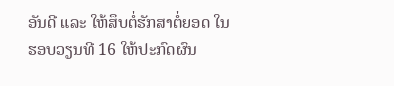ອັນດີ ແລະ ໃຫ້ສຶບຕໍ່ຮັກສາຕໍ່ຍອດ ໃນຮອບວຽນທີ 16 ໃຫ້ປະກົດຜົນ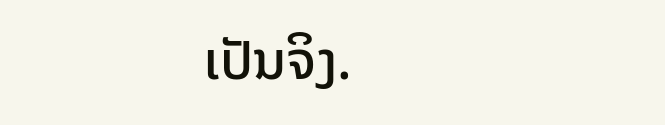ເປັນຈິງ.